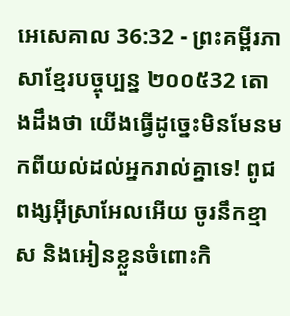អេសេគាល 36:32 - ព្រះគម្ពីរភាសាខ្មែរបច្ចុប្បន្ន ២០០៥32 តោងដឹងថា យើងធ្វើដូច្នេះមិនមែនមកពីយល់ដល់អ្នករាល់គ្នាទេ! ពូជពង្សអ៊ីស្រាអែលអើយ ចូរនឹកខ្មាស និងអៀនខ្លួនចំពោះកិ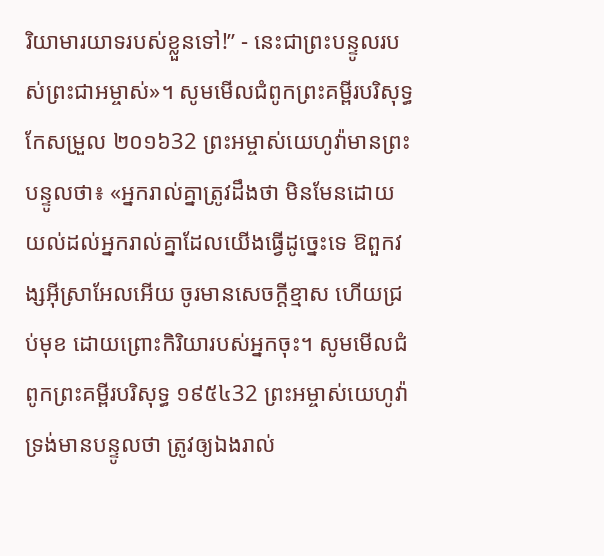រិយាមារយាទរបស់ខ្លួនទៅ!” - នេះជាព្រះបន្ទូលរបស់ព្រះជាអម្ចាស់»។ សូមមើលជំពូកព្រះគម្ពីរបរិសុទ្ធកែសម្រួល ២០១៦32 ព្រះអម្ចាស់យេហូវ៉ាមានព្រះបន្ទូលថា៖ «អ្នករាល់គ្នាត្រូវដឹងថា មិនមែនដោយយល់ដល់អ្នករាល់គ្នាដែលយើងធ្វើដូច្នេះទេ ឱពួកវង្សអ៊ីស្រាអែលអើយ ចូរមានសេចក្ដីខ្មាស ហើយជ្រប់មុខ ដោយព្រោះកិរិយារបស់អ្នកចុះ។ សូមមើលជំពូកព្រះគម្ពីរបរិសុទ្ធ ១៩៥៤32 ព្រះអម្ចាស់យេហូវ៉ា ទ្រង់មានបន្ទូលថា ត្រូវឲ្យឯងរាល់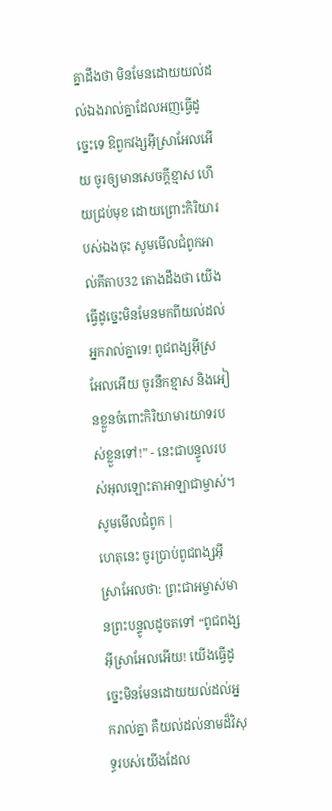គ្នាដឹងថា មិនមែនដោយយល់ដល់ឯងរាល់គ្នាដែលអញធ្វើដូច្នេះទេ ឱពួកវង្សអ៊ីស្រាអែលអើយ ចូរឲ្យមានសេចក្ដីខ្មាស ហើយជ្រប់មុខ ដោយព្រោះកិរិយារបស់ឯងចុះ សូមមើលជំពូកអាល់គីតាប32 តោងដឹងថា យើងធ្វើដូច្នេះមិនមែនមកពីយល់ដល់អ្នករាល់គ្នាទេ! ពូជពង្សអ៊ីស្រអែលអើយ ចូរនឹកខ្មាស និងអៀនខ្លួនចំពោះកិរិយាមារយាទរបស់ខ្លួនទៅ!” - នេះជាបន្ទូលរបស់អុលឡោះតាអាឡាជាម្ចាស់។ សូមមើលជំពូក |
ហេតុនេះ ចូរប្រាប់ពូជពង្សអ៊ីស្រាអែលថា: ព្រះជាអម្ចាស់មានព្រះបន្ទូលដូចតទៅ “ពូជពង្សអ៊ីស្រាអែលអើយ! យើងធ្វើដូច្នេះមិនមែនដោយយល់ដល់អ្នករាល់គ្នា គឺយល់ដល់នាមដ៏វិសុទ្ធរបស់យើងដែល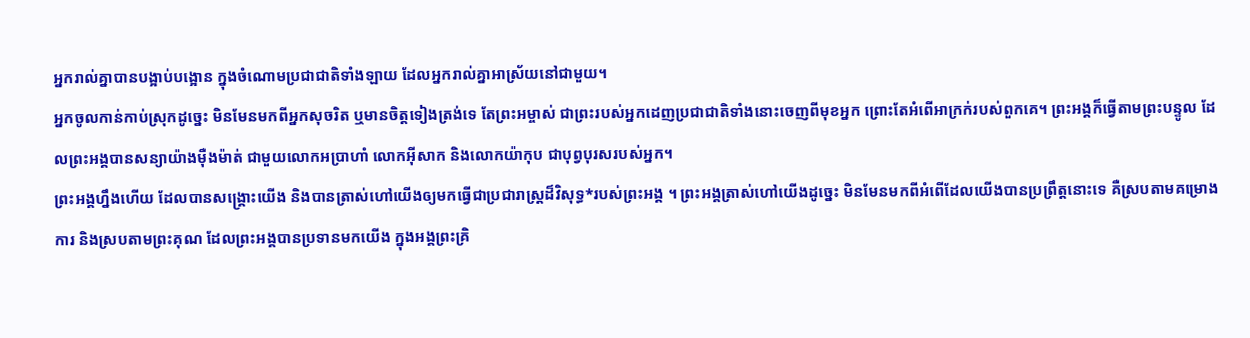អ្នករាល់គ្នាបានបង្អាប់បង្អោន ក្នុងចំណោមប្រជាជាតិទាំងឡាយ ដែលអ្នករាល់គ្នាអាស្រ័យនៅជាមួយ។
អ្នកចូលកាន់កាប់ស្រុកដូច្នេះ មិនមែនមកពីអ្នកសុចរិត ឬមានចិត្តទៀងត្រង់ទេ តែព្រះអម្ចាស់ ជាព្រះរបស់អ្នកដេញប្រជាជាតិទាំងនោះចេញពីមុខអ្នក ព្រោះតែអំពើអាក្រក់របស់ពួកគេ។ ព្រះអង្គក៏ធ្វើតាមព្រះបន្ទូល ដែលព្រះអង្គបានសន្យាយ៉ាងម៉ឺងម៉ាត់ ជាមួយលោកអប្រាហាំ លោកអ៊ីសាក និងលោកយ៉ាកុប ជាបុព្វបុរសរបស់អ្នក។
ព្រះអង្គហ្នឹងហើយ ដែលបានសង្គ្រោះយើង និងបានត្រាស់ហៅយើងឲ្យមកធ្វើជាប្រជារាស្ត្រដ៏វិសុទ្ធ*របស់ព្រះអង្គ ។ ព្រះអង្គត្រាស់ហៅយើងដូច្នេះ មិនមែនមកពីអំពើដែលយើងបានប្រព្រឹត្តនោះទេ គឺស្របតាមគម្រោងការ និងស្របតាមព្រះគុណ ដែលព្រះអង្គបានប្រទានមកយើង ក្នុងអង្គព្រះគ្រិ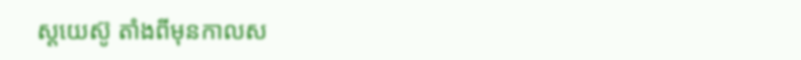ស្តយេស៊ូ តាំងពីមុនកាលស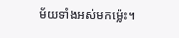ម័យទាំងអស់មកម៉្លេះ។